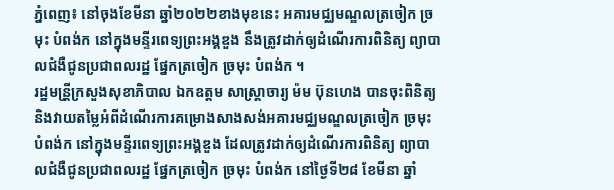ភ្នំពេញ៖ នៅចុងខែមីនា ឆ្នាំ២០២២ខាងមុខនេះ អគារមជ្ឈមណ្ឌលត្រចៀក ច្រមុះ បំពង់ក នៅក្នុងមនី្ទរពេទ្យព្រះអង្គឌួង នឹងត្រូវដាក់ឲ្យដំណើរការពិនិត្យ ព្យាបាលជំងឺជូនប្រជាពលរដ្ឋ ផ្នែកត្រចៀក ច្រមុះ បំពង់ក ។
រដ្ឋមន្រី្តក្រសួងសុខាភិបាល ឯកឧត្តម សាស្រ្តាចារ្យ ម៉ម ប៊ុនហេង បានចុះពិនិត្យ និងវាយតម្លៃអំពីដំណើរការគម្រោងសាងសង់អគារមជ្ឈមណ្ឌលត្រចៀក ច្រមុះ បំពង់ក នៅក្នុងមនី្ទរពេទ្យព្រះអង្គឌួង ដែលត្រូវដាក់ឲ្យដំណើរការពិនិត្យ ព្យាបាលជំងឺជូនប្រជាពលរដ្ឋ ផ្នែកត្រចៀក ច្រមុះ បំពង់ក នៅថ្ងៃទី២៨ ខែមីនា ឆ្នាំ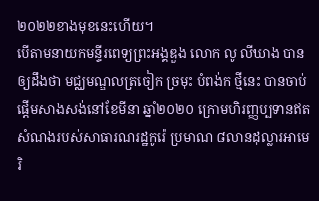២០២២ខាងមុខនេះហើយ។
បើតាមនាយកមន្ទីរពេទ្យព្រះអង្គឌួង លោក លូ លីឃាង បានឲ្យដឹងថា មជ្ឈមណ្ឌលត្រចៀក ច្រមុះ បំពង់ក ថ្មីនេះ បានចាប់ផ្តើមសាងសង់នៅខែមីនា ឆ្នាំ២០២០ ក្រោមហិរញ្ញប្បទានឥតសំណងរបស់សាធារណរដ្ឋកូរ៉េ ប្រមាណ ៨លានដុល្លារអាមេរិ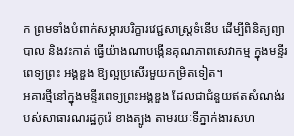ក ព្រមទាំងបំពាក់សម្ភារបរិក្ខារវេជ្ជសាស្រ្តទំនើប ដើម្បីពិនិត្យព្យាបាល និងវះកាត់ ធ្វើយ៉ាងណាបង្កើនគុណភាពសេវាកម្ម ក្នុងមន្ទីរពេទ្យព្រះ អង្គឌួង ឱ្យល្អប្រសើរមួយកម្រិតទៀត។
អគារថ្មីនៅក្នុងមនី្ទរពេទ្យព្រះអង្គឌួង ដែលជាជំនួយឥតសំណង់របស់សាធារណរដ្ឋកូរ៉េ ខាងត្បូង តាមរយៈទីភ្នាក់ងារសហ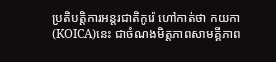ប្រតិបតិ្តការអន្តរជាតិកូរ៉េ ហៅកាត់ថា កយកា (KOICA)នេះ ជាចំណងមិត្តភាពសាមគ្គីភាព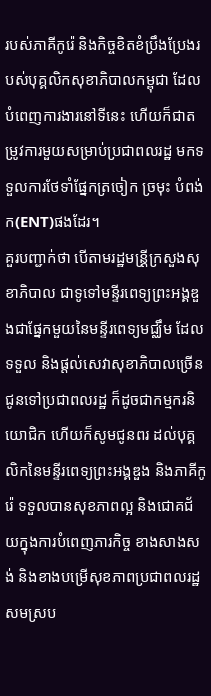របស់ភាគីកូរ៉េ និងកិច្ចខិតខំប្រឹងប្រែងរបស់បុគ្គលិកសុខាភិបាលកម្ពុជា ដែលបំពេញការងារនៅទីនេះ ហើយក៏ជាតម្រូវការមួយសម្រាប់ប្រជាពលរដ្ឋ មកទទួលការថែទាំផ្នែកត្រចៀក ច្រមុះ បំពង់ក(ENT)ផងដែរ។
គួរបញ្ជាក់ថា បើតាមរដ្ឋមន្រី្តក្រសួងសុខាភិបាល ជាទូទៅមនី្ទរពេទ្យព្រះអង្គឌួងជាផ្នែកមួយនៃមនី្ទរពេទ្យមជ្ឈឹម ដែលទទួល និងផ្តល់សេវាសុខាភិបាលច្រើន ជូនទៅប្រជាពលរដ្ឋ ក៏ដូចជាកម្មករនិយោជិក ហើយក៏សូមជូនពរ ដល់បុគ្គលិកនៃមនី្ទរពេទ្យព្រះអង្គឌួង និងភាគីកូរ៉េ ទទួលបានសុខភាពល្អ និងជោគជ័យក្នុងការបំពេញភារកិច្ច ខាងសាងសង់ និងខាងបម្រើសុខភាពប្រជាពលរដ្ឋ សមស្រប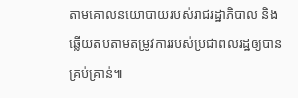តាមគោលនយោបាយរបស់រាជរដ្ឋាភិបាល និងឆ្លើយតបតាមតម្រូវការរបស់ប្រជាពលរដ្ឋឲ្យបានគ្រប់គ្រាន់៕